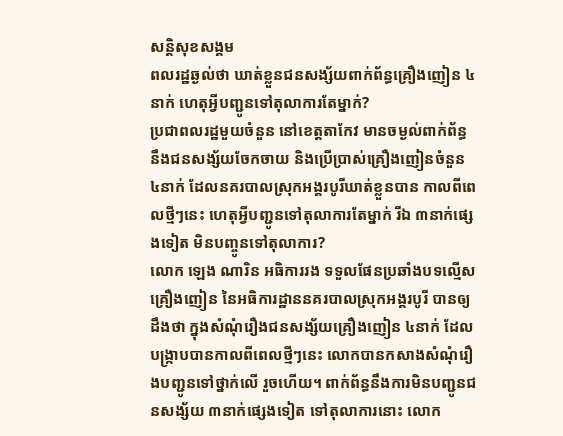សន្តិសុខសង្គម
ពលរដ្ឋឆ្ងល់ថា ឃាត់ខ្លួនជនសង្ស័យពាក់ព័ន្ធគ្រឿងញៀន ៤នាក់ ហេតុអ្វីបញ្ជូនទៅតុលាការតែម្នាក់?
ប្រជាពលរដ្ឋមួយចំនួន នៅខេត្តតាកែវ មានចម្ងល់ពាក់ព័ន្ធនឹងជនសង្ស័យចែកចាយ និងប្រើប្រាស់គ្រឿងញៀនចំនួន ៤នាក់ ដែលនគរបាលស្រុកអង្គរបូរីឃាត់ខ្លួនបាន កាលពីពេលថ្មីៗនេះ ហេតុអ្វីបញ្ជូនទៅតុលាការតែម្នាក់ រីឯ ៣នាក់ផ្សេងទៀត មិនបញ្ចូនទៅតុលាការ?
លោក ឡេង ណារិន អធិការរង ទទួលផែនប្រឆាំងបទល្មើសគ្រឿងញៀន នៃអធិការដ្ឋាននគរបាលស្រុកអង្គរបូរី បានឲ្យដឹងថា ក្នុងសំណុំរឿងជនសង្ស័យគ្រឿងញៀន ៤នាក់ ដែលបង្ក្រាបបានកាលពីពេលថ្មីៗនេះ លោកបានកសាងសំណុំរឿងបញ្ជូនទៅថ្នាក់លើ រួចហើយ។ ពាក់ព័ន្ធនឹងការមិនបញ្ជូនជនសង្ស័យ ៣នាក់ផ្សេងទៀត ទៅតុលាការនោះ លោក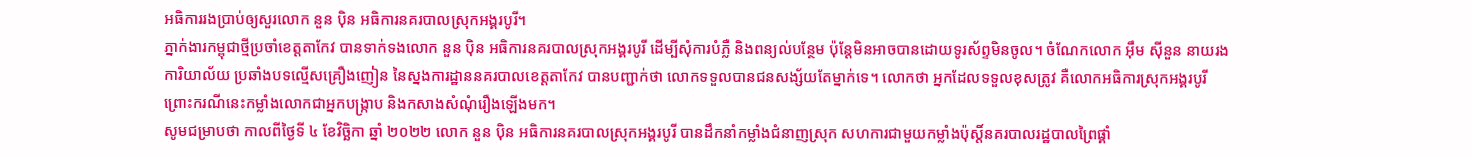អធិការរងប្រាប់ឲ្យសួរលោក នួន ប៉ិន អធិការនគរបាលស្រុកអង្គរបូរី។
ភ្នាក់ងារកម្ពុជាថ្មីប្រចាំខេត្តតាកែវ បានទាក់ទងលោក នួន ប៉ិន អធិការនគរបាលស្រុកអង្គរបូរី ដើម្បីសុំការបំភ្លឺ និងពន្យល់បន្ថែម ប៉ុន្តែមិនអាចបានដោយទូរស័ព្ទមិនចូល។ ចំណែកលោក អ៊ឹម ស៊ីនួន នាយរងការិយាល័យ ប្រឆាំងបទល្មើសគ្រឿងញៀន នៃស្នងការដ្ឋាននគរបាលខេត្តតាកែវ បានបញ្ជាក់ថា លោកទទួលបានជនសង្ស័យតែម្នាក់ទេ។ លោកថា អ្នកដែលទទួលខុសត្រូវ គឺលោកអធិការស្រុកអង្គរបូរី ព្រោះករណីនេះកម្លាំងលោកជាអ្នកបង្ក្រាប និងកសាងសំណុំរឿងឡើងមក។
សូមជម្រាបថា កាលពីថ្ងៃទី ៤ ខែវិច្ឆិកា ឆ្នាំ ២០២២ លោក នួន ប៉ិន អធិការនគរបាលស្រុកអង្គរបូរី បានដឹកនាំកម្លាំងជំនាញស្រុក សហការជាមួយកម្លាំងប៉ុស្តិ៍នគរបាលរដ្ឋបាលព្រៃផ្គាំ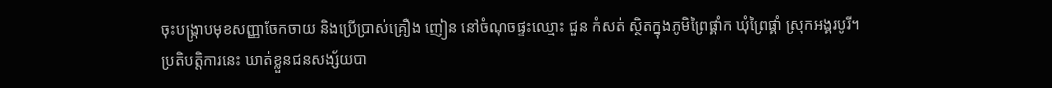ចុះបង្រ្កាបមុខសញ្ញាចែកចាយ និងប្រើប្រាស់គ្រឿង ញៀន នៅចំណុចផ្ទះឈ្មោះ ជួន កំសត់ ស្ថិតក្នុងភូមិព្រៃផ្គាំក ឃុំព្រៃផ្គាំ ស្រុកអង្គរបូរី។
ប្រតិបត្តិការនេះ ឃាត់ខ្លួនជនសង្ស័យបា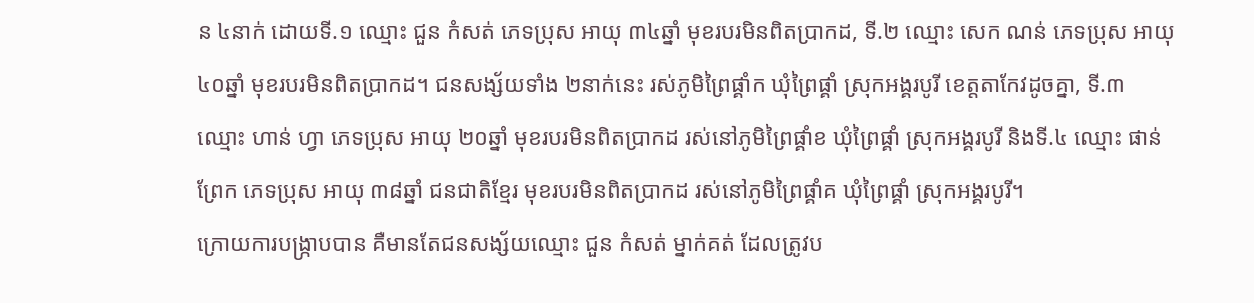ន ៤នាក់ ដោយទី.១ ឈ្មោះ ជួន កំសត់ ភេទប្រុស អាយុ ៣៤ឆ្នាំ មុខរបរមិនពិតប្រាកដ, ទី.២ ឈ្មោះ សេក ណន់ ភេទប្រុស អាយុ ៤០ឆ្នាំ មុខរបរមិនពិតប្រាកដ។ ជនសង្ស័យទាំង ២នាក់នេះ រស់ភូមិព្រៃផ្គាំក ឃុំព្រៃផ្គាំ ស្រុកអង្គរបូរី ខេត្តតាកែវដូចគ្នា, ទី.៣ ឈ្មោះ ហាន់ ហ្វា ភេទប្រុស អាយុ ២០ឆ្នាំ មុខរបរមិនពិតប្រាកដ រស់នៅភូមិព្រៃផ្គាំខ ឃុំព្រៃផ្គាំ ស្រុកអង្គរបូរី និងទី.៤ ឈ្មោះ ផាន់ ព្រែក ភេទប្រុស អាយុ ៣៨ឆ្នាំ ជនជាតិខ្មែរ មុខរបរមិនពិតប្រាកដ រស់នៅភូមិព្រៃផ្គាំគ ឃុំព្រៃផ្គាំ ស្រុកអង្គរបូរី។
ក្រោយការបង្ក្រាបបាន គឺមានតែជនសង្ស័យឈ្មោះ ជួន កំសត់ ម្នាក់គត់ ដែលត្រូវប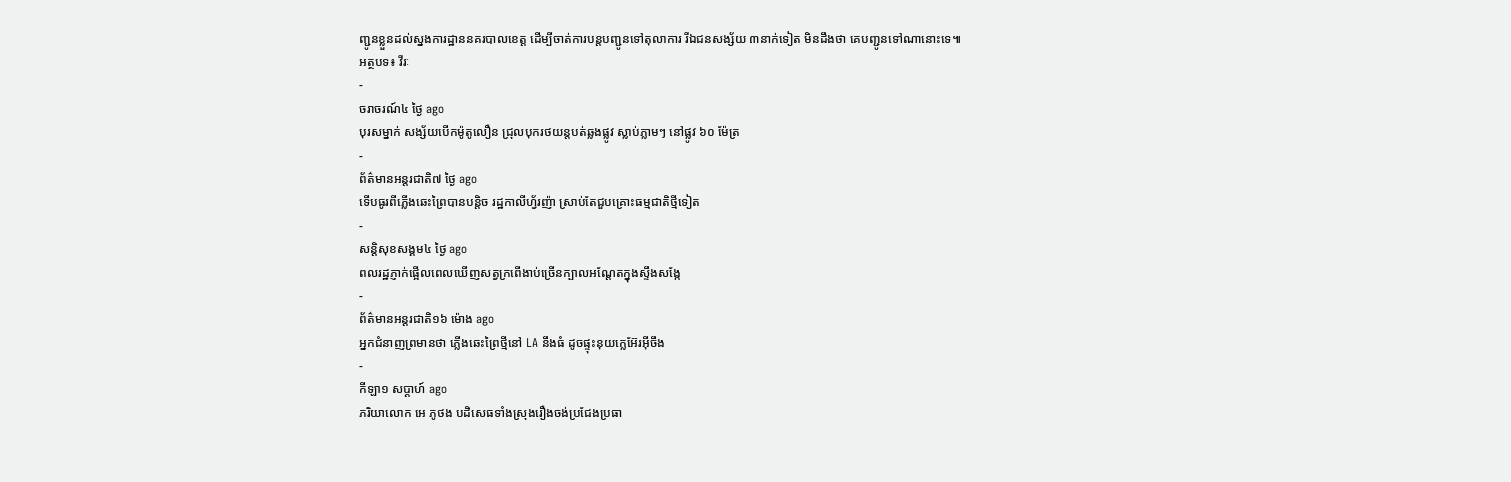ញ្ជូនខ្លួនដល់ស្នងការដ្ឋាននគរបាលខេត្ត ដើម្បីចាត់ការបន្តបញ្ជូនទៅតុលាការ រីឯជនសង្ស័យ ៣នាក់ទៀត មិនដឹងថា គេបញ្ជូនទៅណានោះទេ៕
អត្ថបទ៖ វីរៈ
-
ចរាចរណ៍៤ ថ្ងៃ ago
បុរសម្នាក់ សង្ស័យបើកម៉ូតូលឿន ជ្រុលបុករថយន្តបត់ឆ្លងផ្លូវ ស្លាប់ភ្លាមៗ នៅផ្លូវ ៦០ ម៉ែត្រ
-
ព័ត៌មានអន្ដរជាតិ៧ ថ្ងៃ ago
ទើបធូរពីភ្លើងឆេះព្រៃបានបន្តិច រដ្ឋកាលីហ្វ័រញ៉ា ស្រាប់តែជួបគ្រោះធម្មជាតិថ្មីទៀត
-
សន្តិសុខសង្គម៤ ថ្ងៃ ago
ពលរដ្ឋភ្ញាក់ផ្អើលពេលឃើញសត្វក្រពើងាប់ច្រើនក្បាលអណ្ដែតក្នុងស្ទឹងសង្កែ
-
ព័ត៌មានអន្ដរជាតិ១៦ ម៉ោង ago
អ្នកជំនាញព្រមានថា ភ្លើងឆេះព្រៃថ្មីនៅ LA នឹងធំ ដូចផ្ទុះនុយក្លេអ៊ែរអ៊ីចឹង
-
កីឡា១ សប្តាហ៍ ago
ភរិយាលោក អេ ភូថង បដិសេធទាំងស្រុងរឿងចង់ប្រជែងប្រធា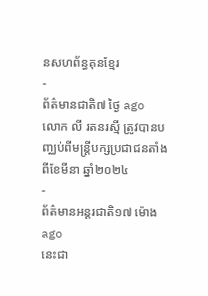នសហព័ន្ធគុនខ្មែរ
-
ព័ត៌មានជាតិ៧ ថ្ងៃ ago
លោក លី រតនរស្មី ត្រូវបានបញ្ឈប់ពីមន្ត្រីបក្សប្រជាជនតាំងពីខែមីនា ឆ្នាំ២០២៤
-
ព័ត៌មានអន្ដរជាតិ១៧ ម៉ោង ago
នេះជា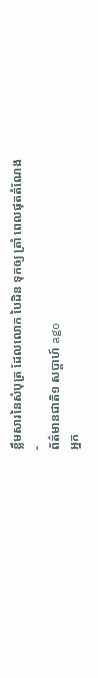ខ្លឹមសារនៃសំបុត្រ ដែលលោក បៃដិន ទុកឲ្យ ត្រាំ ពេលផុតតំណែង
-
ព័ត៌មានជាតិ១ សប្តាហ៍ ago
អ្នក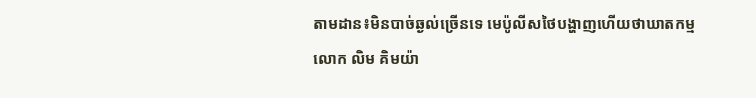តាមដាន៖មិនបាច់ឆ្ងល់ច្រើនទេ មេប៉ូលីសថៃបង្ហាញហើយថាឃាតកម្មលោក លិម គិមយ៉ា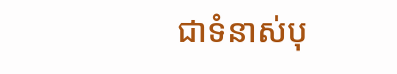ជាទំនាស់បុ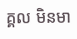គ្គល មិនមា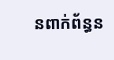នពាក់ព័ន្ធន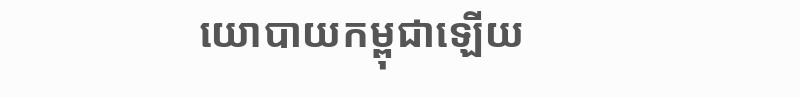យោបាយកម្ពុជាឡើយ